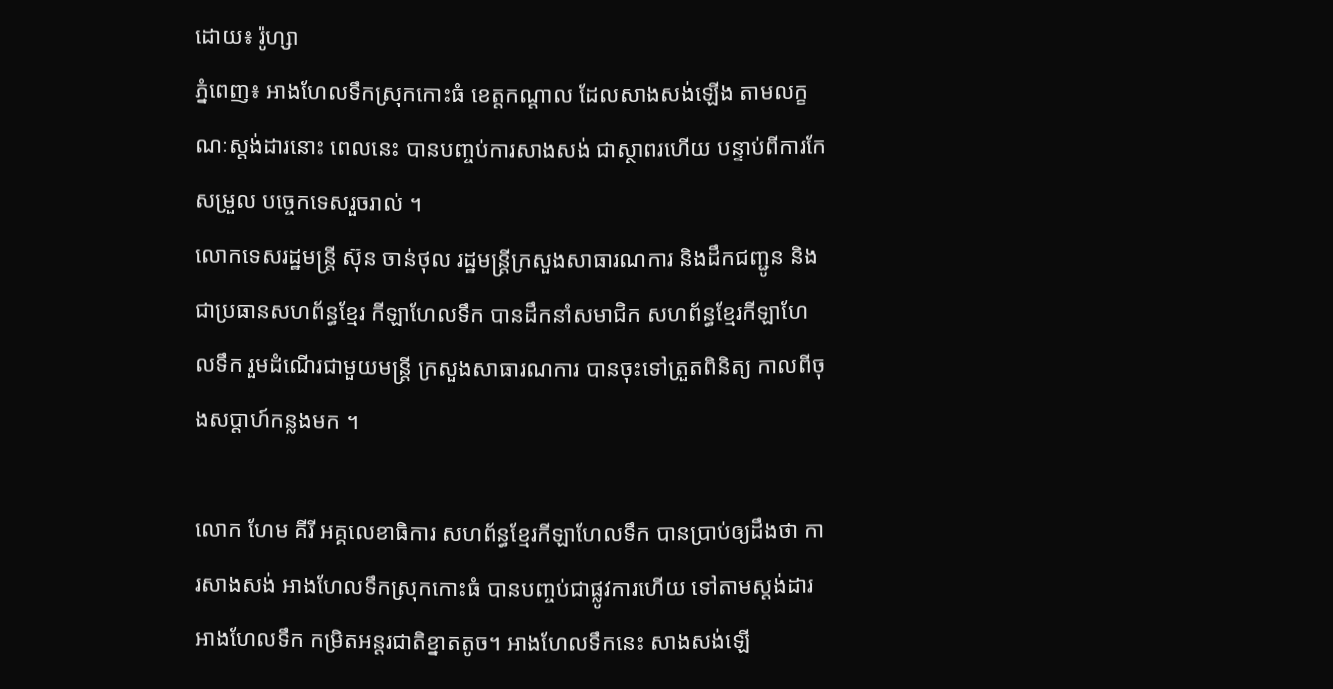ដោយ៖ រ៉ូហ្សា
ភ្នំពេញ៖ អាងហែលទឹកស្រុកកោះធំ ខេត្តកណ្តាល ដែលសាងសង់ឡើង តាមលក្ខណៈស្តង់ដារនោះ ពេលនេះ បានបញ្ចប់ការសាងសង់ ជាស្ថាពរហើយ បន្ទាប់ពីការកែសម្រួល បច្ចេកទេសរួចរាល់ ។
លោកទេសរដ្ឋមន្ត្រី ស៊ុន ចាន់ថុល រដ្ឋមន្ត្រីក្រសួងសាធារណការ និងដឹកជញ្ជូន និងជាប្រធានសហព័ន្ធខ្មែរ កីឡាហែលទឹក បានដឹកនាំសមាជិក សហព័ន្ធខ្មែរកីឡាហែលទឹក រួមដំណើរជាមួយមន្ត្រី ក្រសួងសាធារណការ បានចុះទៅត្រួតពិនិត្យ កាលពីចុងសប្ដាហ៍កន្លងមក ។

លោក ហែម គីរី អគ្គលេខាធិការ សហព័ន្ធខ្មែរកីឡាហែលទឹក បានប្រាប់ឲ្យដឹងថា ការសាងសង់ អាងហែលទឹកស្រុកកោះធំ បានបញ្ចប់ជាផ្លូវការហើយ ទៅតាមស្តង់ដារ អាងហែលទឹក កម្រិតអន្តរជាតិខ្នាតតូច។ អាងហែលទឹកនេះ សាងសង់ឡើ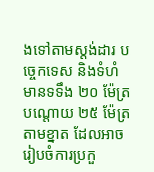ងទៅតាមស្តង់ដារ បច្ចេកទេស និងទំហំ មានទទឹង ២០ ម៉ែត្រ បណ្តោយ ២៥ ម៉ែត្រ តាមខ្នាត ដែលអាចរៀបចំការប្រកួ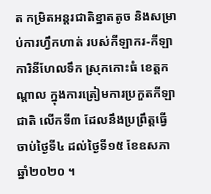ត កម្រិតអន្តរជាតិខ្នាតតូច និងសម្រាប់ការហ្វឹកហាត់ របស់កីឡាករ-កីឡាការិនីហែលទឹក ស្រុកកោះធំ ខេត្តកណ្តាល ក្នុងការត្រៀមការប្រកួតកីឡាជាតិ លើកទី៣ ដែលនឹងប្រព្រឹត្តធ្វើ ចាប់ថ្ងៃទី៤ ដល់ថ្ងៃទី១៥ ខែឧសភា ឆ្នាំ២០២០ ។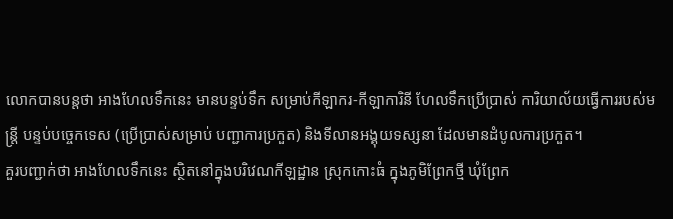លោកបានបន្តថា អាងហែលទឹកនេះ មានបន្ទប់ទឹក សម្រាប់កីឡាករ-កីឡាការិនី ហែលទឹកប្រើប្រាស់ ការិយាល័យធ្វើការរបស់មន្ត្រី បន្ទប់បច្ចេកទេស (ប្រើប្រាស់សម្រាប់ បញ្ជាការប្រកួត) និងទីលានអង្គុយទស្សនា ដែលមានដំបូលការប្រកួត។
គួរបញ្ជាក់ថា អាងហែលទឹកនេះ ស្ថិតនៅក្នុងបរិវេណកីឡដ្ឋាន ស្រុកកោះធំ ក្នុងភូមិព្រែកថ្មី ឃុំព្រែក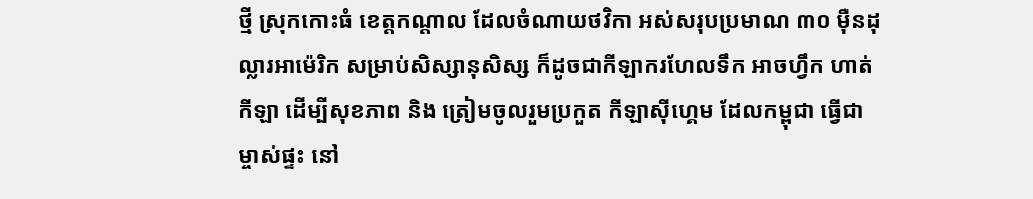ថ្មី ស្រុកកោះធំ ខេត្តកណ្តាល ដែលចំណាយថវិកា អស់សរុបប្រមាណ ៣០ ម៉ឺនដុល្លារអាម៉េរិក សម្រាប់សិស្សានុសិស្ស ក៏ដូចជាកីឡាករហែលទឹក អាចហ្វឹក ហាត់កីឡា ដើម្បីសុខភាព និង ត្រៀមចូលរួមប្រកួត កីឡាស៊ីហ្គេម ដែលកម្ពុជា ធ្វើជាម្ចាស់ផ្ទះ នៅ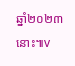ឆ្នាំ២០២៣នោះ៕v